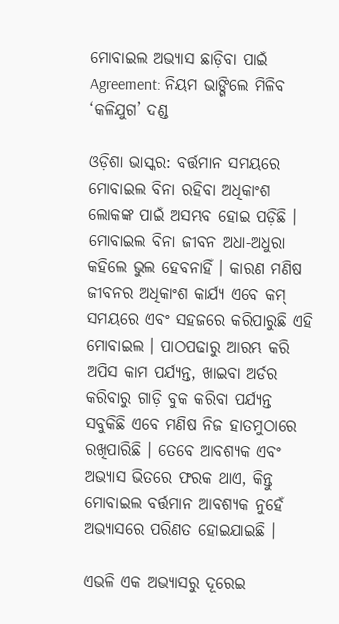ମୋବାଇଲ ଅଭ୍ୟାସ ଛାଡ଼ିବା ପାଇଁ Agreement: ନିୟମ ଭାଙ୍ଗିଲେ ମିଳିବ ‘କଳିଯୁଗ’ ଦଣ୍ଡ

ଓଡ଼ିଶା ଭାସ୍କର: ବର୍ତ୍ତମାନ ସମୟରେ ମୋବାଇଲ ବିନା ରହିବା ଅଧିକାଂଶ ଲୋକଙ୍କ ପାଇଁ ଅସମ୍ଭବ ହୋଇ ପଡ଼ିଛି । ମୋବାଇଲ ବିନା ଜୀବନ ଅଧା-ଅଧୁରା କହିଲେ ଭୁଲ ହେବନାହିଁ । କାରଣ ମଣିଷ ଜୀବନର ଅଧିକାଂଶ କାର୍ଯ୍ୟ ଏବେ କମ୍ ସମୟରେ ଏବଂ ସହଜରେ କରିପାରୁଛି ଏହି ମୋବାଇଲ । ପାଠପଢାରୁ ଆରମ୍ଭ କରି ଅପିସ କାମ ପର୍ଯ୍ୟନ୍ତ, ଖାଇବା ଅର୍ଡର କରିବାରୁ ଗାଡ଼ି ବୁକ କରିବା ପର୍ଯ୍ୟନ୍ତ ସବୁକିଛି ଏବେ ମଣିଷ ନିଜ ହାତମୁଠାରେ ରଖିପାରିଛି । ତେବେ ଆବଶ୍ୟକ ଏବଂ ଅଭ୍ୟାସ ଭିତରେ ଫରକ ଥାଏ, କିନ୍ତୁ ମୋବାଇଲ ବର୍ତ୍ତମାନ ଆବଶ୍ୟକ ନୁହେଁ ଅଭ୍ୟାସରେ ପରିଣତ ହୋଇଯାଇଛି ।

ଏଭଳି ଏକ ଅଭ୍ୟାସରୁ ଦୂରେଇ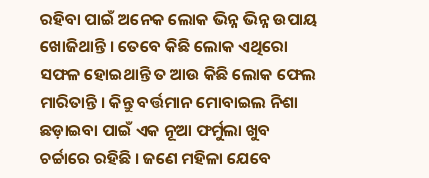ରହିବା ପାଇଁ ଅନେକ ଲୋକ ଭିନ୍ନ ଭିନ୍ନ ଉପାୟ ଖୋଜିଥାନ୍ତି । ତେବେ କିଛି ଲୋକ ଏଥିରୋ ସଫଳ ହୋଇଥାନ୍ତି ତ ଆଉ କିଛି ଲୋକ ଫେଲ ମାରିତାନ୍ତି । କିନ୍ତୁ ବର୍ତ୍ତମାନ ମୋବାଇଲ ନିଶା ଛଡ଼ାଇବା ପାଇଁ ଏକ ନୂଆ ଫର୍ମୁଲା ଖୁବ ଚର୍ଚ୍ଚାରେ ରହିଛି । ଜଣେ ମହିଳା ଯେବେ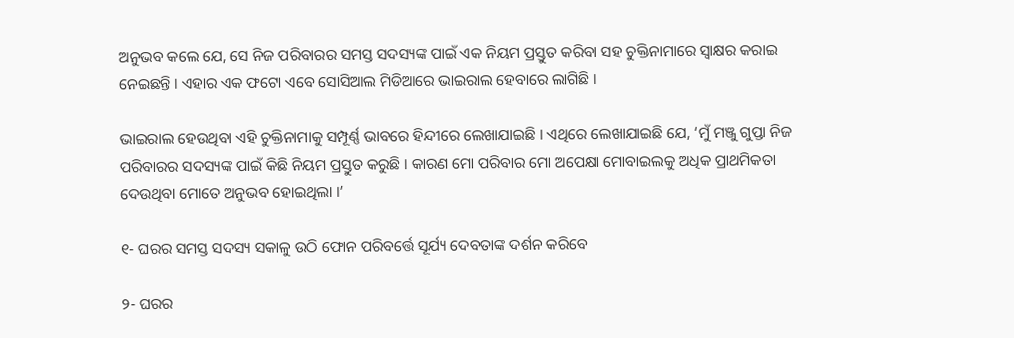ଅନୁଭବ କଲେ ଯେ, ସେ ନିଜ ପରିବାରର ସମସ୍ତ ସଦସ୍ୟଙ୍କ ପାଇଁ ଏକ ନିୟମ ପ୍ରସ୍ତୁତ କରିବା ସହ ଚୁକ୍ତିନାମାରେ ସ୍ୱାକ୍ଷର କରାଇ ନେଇଛନ୍ତି । ଏହାର ଏକ ଫଟୋ ଏବେ ସୋସିଆଲ ମିଡିଆରେ ଭାଇରାଲ ହେବାରେ ଲାଗିଛି ।

ଭାଇରାଲ ହେଉଥିବା ଏହି ଚୁକ୍ତିନାମାକୁ ସମ୍ପୂର୍ଣ୍ଣ ଭାବରେ ହିନ୍ଦୀରେ ଲେଖାଯାଇଛି । ଏଥିରେ ଲେଖାଯାଇଛି ଯେ, ‘ମୁଁ ମଞ୍ଜୁ ଗୁପ୍ତା ନିଜ ପରିବାରର ସଦସ୍ୟଙ୍କ ପାଇଁ କିଛି ନିୟମ ପ୍ରସ୍ତୁତ କରୁଛି । କାରଣ ମୋ ପରିବାର ମୋ ଅପେକ୍ଷା ମୋବାଇଲକୁ ଅଧିକ ପ୍ରାଥମିକତା ଦେଉଥିବା ମୋତେ ଅନୁଭବ ହୋଇଥିଲା ।’

୧- ଘରର ସମସ୍ତ ସଦସ୍ୟ ସକାଳୁ ଉଠି ଫୋନ ପରିବର୍ତ୍ତେ ସୂର୍ଯ୍ୟ ଦେବତାଙ୍କ ଦର୍ଶନ କରିବେ

୨- ଘରର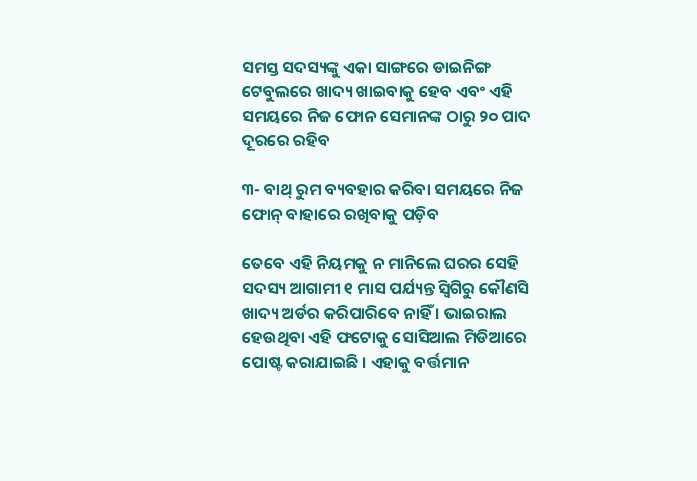ସମସ୍ତ ସଦସ୍ୟଙ୍କୁ ଏକା ସାଙ୍ଗରେ ଡାଇନିଙ୍ଗ ଟେବୁଲରେ ଖାଦ୍ୟ ଖାଇବାକୁ ହେବ ଏବଂ ଏହି ସମୟରେ ନିଜ ଫୋନ ସେମାନଙ୍କ ଠାରୁ ୨୦ ପାଦ ଦୂରରେ ରହିବ

୩- ବାଥ୍ ରୁମ ବ୍ୟବହାର କରିବା ସମୟରେ ନିଜ ଫୋନ୍ ବାହାରେ ରଖିବାକୁ ପଡ଼ିବ

ତେବେ ଏହି ନିୟମକୁ ନ ମାନିଲେ ଘରର ସେହି ସଦସ୍ୟ ଆଗାମୀ ୧ ମାସ ପର୍ଯ୍ୟନ୍ତ ସ୍ୱିଗିରୁ କୌଣସି ଖାଦ୍ୟ ଅର୍ଡର କରିପାରିବେ ନାହିଁ । ଭାଇରାଲ ହେଉଥିବା ଏହି ଫଟୋକୁ ସୋସିଆଲ ମିଡିଆରେ ପୋଷ୍ଟ କରାଯାଇଛି । ଏହାକୁ ବର୍ତ୍ତମାନ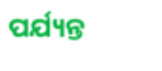ପର୍ଯ୍ୟନ୍ତ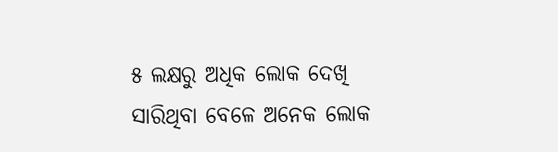୫ ଲକ୍ଷରୁ ଅଧିକ ଲୋକ ଦେଖି ସାରିଥିବା ବେଳେ ଅନେକ ଲୋକ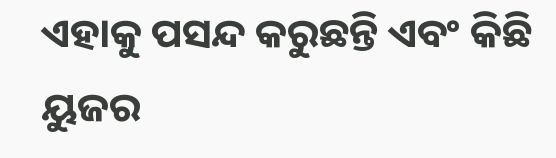ଏହାକୁ ପସନ୍ଦ କରୁଛନ୍ତି ଏବଂ କିଛି ୟୁଜର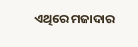ଏଥିରେ ମଜାଦାର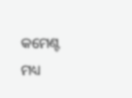କମେଣ୍ଟ ମଧ୍ୟ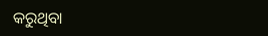କରୁଥିବା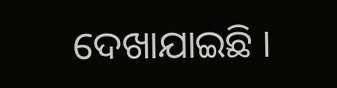ଦେଖାଯାଇଛି ।